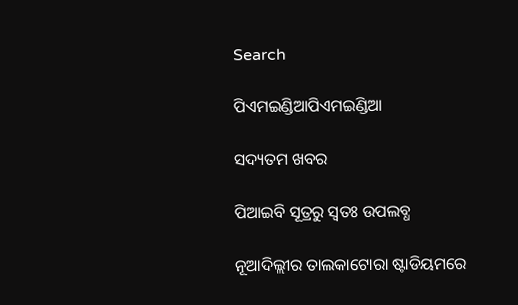Search

ପିଏମଇଣ୍ଡିଆପିଏମଇଣ୍ଡିଆ

ସଦ୍ୟତମ ଖବର

ପିଆଇବି ସୂତ୍ରରୁ ସ୍ବତଃ ଉପଲବ୍ଧ

ନୂଆଦିଲ୍ଲୀର ତାଲକାଟୋରା ଷ୍ଟାଡିୟମରେ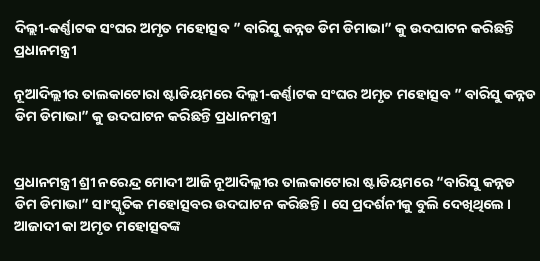ଦିଲ୍ଲୀ-କର୍ଣ୍ଣାଟକ ସଂଘର ଅମୃତ ମହୋତ୍ସବ ” ବାରିସୁ କନ୍ନଡ ଡିମ ଡିମାଭା” କୁ ଉଦଘାଟନ କରିଛନ୍ତି ପ୍ରଧାନମନ୍ତ୍ରୀ

ନୂଆଦିଲ୍ଲୀର ତାଲକାଟୋରା ଷ୍ଟାଡିୟମରେ ଦିଲ୍ଲୀ-କର୍ଣ୍ଣାଟକ ସଂଘର ଅମୃତ ମହୋତ୍ସବ ” ବାରିସୁ କନ୍ନଡ ଡିମ ଡିମାଭା” କୁ ଉଦଘାଟନ କରିଛନ୍ତି ପ୍ରଧାନମନ୍ତ୍ରୀ


ପ୍ରଧାନମନ୍ତ୍ରୀ ଶ୍ରୀ ନରେନ୍ଦ୍ର ମୋଦୀ ଆଜି ନୂଆଦିଲ୍ଲୀର ତାଲକାଟୋରା ଷ୍ଟାଡିୟମରେ “ବାରିସୁ କନ୍ନଡ ଡିମ ଡିମାଭା” ସାଂସ୍କୃତିକ ମହୋତ୍ସବର ଉଦଘାଟନ କରିଛନ୍ତି । ସେ ପ୍ରଦର୍ଶନୀକୁ ବୁଲି ଦେଖିଥିଲେ । ଆଜାଦୀ କା ଅମୃତ ମହୋତ୍ସବଙ୍କ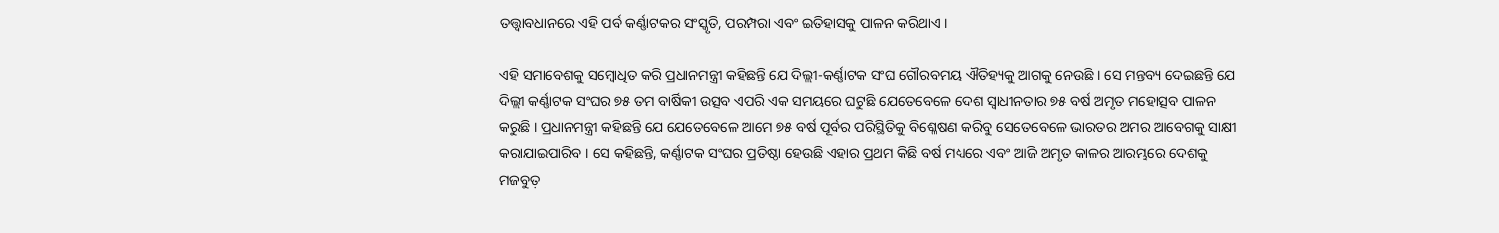ତତ୍ତ୍ୱାବଧାନରେ ଏହି ପର୍ବ କର୍ଣ୍ଣାଟକର ସଂସ୍କୃତି, ପରମ୍ପରା ଏବଂ ଇତିହାସକୁ ପାଳନ କରିଥାଏ ।

ଏହି ସମାବେଶକୁ ସମ୍ବୋଧିତ କରି ପ୍ରଧାନମନ୍ତ୍ରୀ କହିଛନ୍ତି ଯେ ଦିଲ୍ଲୀ-କର୍ଣ୍ଣାଟକ ସଂଘ ଗୌରବମୟ ଐତିହ୍ୟକୁ ଆଗକୁ ନେଉଛି । ସେ ମନ୍ତବ୍ୟ ଦେଇଛନ୍ତି ଯେ ଦିଲ୍ଲୀ କର୍ଣ୍ଣାଟକ ସଂଘର ୭୫ ତମ ବାର୍ଷିକୀ ଉତ୍ସବ ଏପରି ଏକ ସମୟରେ ଘଟୁଛି ଯେତେବେଳେ ଦେଶ ସ୍ୱାଧୀନତାର ୭୫ ବର୍ଷ ଅମୃତ ମହୋତ୍ସବ ପାଳନ କରୁଛି । ପ୍ରଧାନମନ୍ତ୍ରୀ କହିଛନ୍ତି ଯେ ଯେତେବେଳେ ଆମେ ୭୫ ବର୍ଷ ପୂର୍ବର ପରିସ୍ଥିତିକୁ ବିଶ୍ଳେଷଣ କରିବୁ ସେତେବେଳେ ଭାରତର ଅମର ଆବେଗକୁ ସାକ୍ଷୀ କରାଯାଇପାରିବ । ସେ କହିଛନ୍ତି, କର୍ଣ୍ଣାଟକ ସଂଘର ପ୍ରତିଷ୍ଠା ହେଉଛି ଏହାର ପ୍ରଥମ କିଛି ବର୍ଷ ମଧ୍ୟରେ ଏବଂ ଆଜି ଅମୃତ କାଳର ଆରମ୍ଭରେ ଦେଶକୁ ମଜବୁତ଼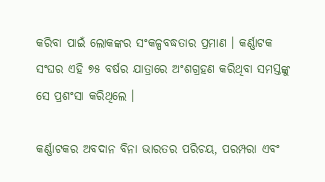କରିବା ପାଇଁ ଲୋକଙ୍କର ସଂକଳ୍ପବଦ୍ଧତାର ପ୍ରମାଣ । କର୍ଣ୍ଣାଟକ ସଂଘର ଏହି ୭୫ ବର୍ଷର ଯାତ୍ରାରେ ଅଂଶଗ୍ରହଣ କରିଥିବା ସମସ୍ତଙ୍କୁ ସେ ପ୍ରଶଂସା କରିଥିଲେ ।

କର୍ଣ୍ଣାଟକର ଅବଦାନ ବିନା ଭାରତର ପରିଚୟ, ପରମ୍ପରା ଏବଂ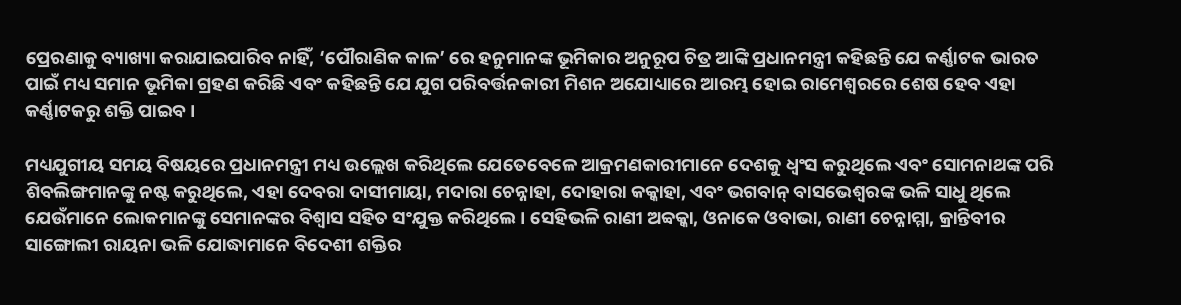ପ୍ରେରଣାକୁ ବ୍ୟାଖ୍ୟା କରାଯାଇପାରିବ ନାହିଁ, ‘ପୌରାଣିକ କାଳ’ ରେ ହନୁମାନଙ୍କ ଭୂମିକାର ଅନୁରୂପ ଚିତ୍ର ଆଙ୍କି ପ୍ରଧାନମନ୍ତ୍ରୀ କହିଛନ୍ତି ଯେ କର୍ଣ୍ଣାଟକ ଭାରତ ପାଇଁ ମଧ୍ୟ ସମାନ ଭୂମିକା ଗ୍ରହଣ କରିଛି ଏବଂ କହିଛନ୍ତି ଯେ ଯୁଗ ପରିବର୍ତ୍ତନକାରୀ ମିଶନ ଅଯୋଧ୍ୟାରେ ଆରମ୍ଭ ହୋଇ ରାମେଶ୍ୱରରେ ଶେଷ ହେବ ଏହା କର୍ଣ୍ଣାଟକରୁ ଶକ୍ତି ପାଇବ ।

ମଧ୍ୟଯୁଗୀୟ ସମୟ ବିଷୟରେ ପ୍ରଧାନମନ୍ତ୍ରୀ ମଧ୍ୟ ଉଲ୍ଲେଖ କରିଥିଲେ ଯେତେବେଳେ ଆକ୍ରମଣକାରୀମାନେ ଦେଶକୁ ଧ୍ୱଂସ କରୁଥିଲେ ଏବଂ ସୋମନାଥଙ୍କ ପରି ଶିବଲିଙ୍ଗମାନଙ୍କୁ ନଷ୍ଟ କରୁଥିଲେ, ଏହା ଦେବରା ଦାସୀମାୟା, ମଦାରା ଚେନ୍ନାହା, ଦୋହାରା କକ୍କାହା, ଏବଂ ଭଗବାନ୍ ବାସଭେଶ୍ୱରଙ୍କ ଭଳି ସାଧୁ ଥିଲେ ଯେଉଁମାନେ ଲୋକମାନଙ୍କୁ ସେମାନଙ୍କର ବିଶ୍ୱାସ ସହିତ ସଂଯୁକ୍ତ କରିଥିଲେ । ସେହିଭଳି ରାଣୀ ଅବ୍ୱକ୍କା, ଓନାକେ ଓବାଭା, ରାଣୀ ଚେନ୍ନାମ୍ମା, କ୍ରାନ୍ତିବୀର ସାଙ୍ଗୋଲୀ ରାୟନା ଭଳି ଯୋଦ୍ଧାମାନେ ବିଦେଶୀ ଶକ୍ତିର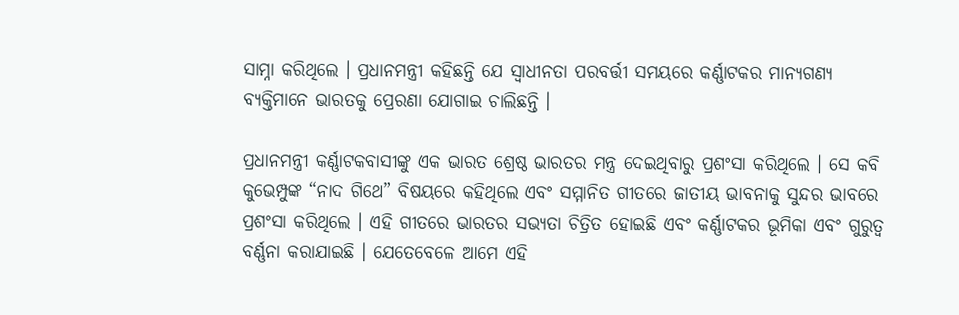ସାମ୍ନା କରିଥିଲେ । ପ୍ରଧାନମନ୍ତ୍ରୀ କହିଛନ୍ତି ଯେ ସ୍ୱାଧୀନତା ପରବର୍ତ୍ତୀ ସମୟରେ କର୍ଣ୍ଣାଟକର ମାନ୍ୟଗଣ୍ୟ ବ୍ୟକ୍ତିମାନେ ଭାରତକୁ ପ୍ରେରଣା ଯୋଗାଇ ଚାଲିଛନ୍ତି ।

ପ୍ରଧାନମନ୍ତ୍ରୀ କର୍ଣ୍ଣାଟକବାସୀଙ୍କୁ ଏକ ଭାରତ ଶ୍ରେଷ୍ଠ ଭାରତର ମନ୍ତ୍ର ଦେଇଥିବାରୁ ପ୍ରଶଂସା କରିଥିଲେ । ସେ କବି କୁଭେମ୍ପୁଙ୍କ “ନାଦ ଗିଥେ” ବିଷୟରେ କହିଥିଲେ ଏବଂ ସମ୍ମାନିତ ଗୀତରେ ଜାତୀୟ ଭାବନାକୁ ସୁନ୍ଦର ଭାବରେ ପ୍ରଶଂସା କରିଥିଲେ । ଏହି ଗୀତରେ ଭାରତର ସଭ୍ୟତା ଚିତ୍ରିତ ହୋଇଛି ଏବଂ କର୍ଣ୍ଣାଟକର ଭୂମିକା ଏବଂ ଗୁରୁତ୍ୱ ବର୍ଣ୍ଣନା କରାଯାଇଛି । ଯେତେବେଳେ ଆମେ ଏହି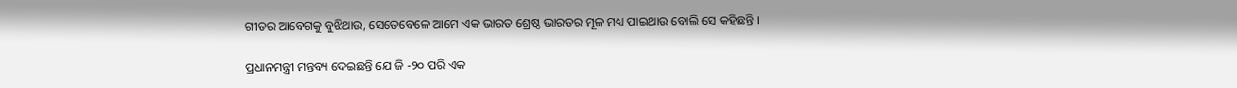ଗୀତର ଆବେଗକୁ ବୁଝିଥାଉ, ସେତେବେଳେ ଆମେ ଏକ ଭାରତ ଶ୍ରେଷ୍ଠ ଭାରତର ମୂଳ ମଧ୍ୟ ପାଇଥାଉ ବୋଲି ସେ କହିଛନ୍ତି ।

ପ୍ରଧାନମନ୍ତ୍ରୀ ମନ୍ତବ୍ୟ ଦେଇଛନ୍ତି ଯେ ଜି -୨୦ ପରି ଏକ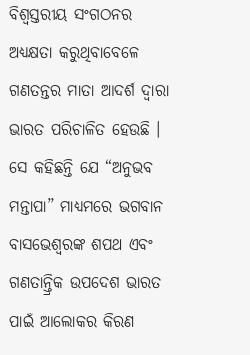ବିଶ୍ୱସ୍ତରୀୟ ସଂଗଠନର ଅଧ୍ୟକ୍ଷତା କରୁଥିବାବେଳେ ଗଣତନ୍ତର ମାତା ଆଦର୍ଶ ଦ୍ୱାରା ଭାରତ ପରିଚାଳିତ ହେଉଛି । ସେ କହିଛନ୍ତି ଯେ “ଅନୁଭବ ମନ୍ତାପା” ମାଧ୍ୟମରେ ଭଗବାନ ବାସଭେଶ୍ୱରଙ୍କ ଶପଥ ଏବଂ ଗଣତାନ୍ତ୍ରିକ ଉପଦେଶ ଭାରତ ପାଇଁ ଆଲୋକର କିରଣ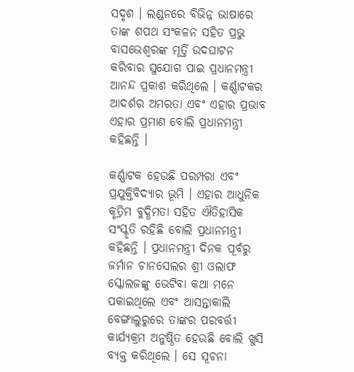ସଦୃଶ । ଲଣ୍ଡନରେ ବିଭିନ୍ନ ଭାଷାରେ ତାଙ୍କ ଶପଥ ସଂକଳନ ସହିତ ପ୍ରଭୁ ବାସଭେଶ୍ୱରଙ୍କ ମୂର୍ତ୍ତି ଉଦଘାଟନ କରିବାର ସୁଯୋଗ ପାଇ ପ୍ରଧାନମନ୍ତ୍ରୀ ଆନନ୍ଦ ପ୍ରକାଶ କରିଥିଲେ । କର୍ଣ୍ଣାଟକର ଆଦର୍ଶର ଅମରତା ଏବଂ ଏହାର ପ୍ରଭାବ ଏହାର ପ୍ରମାଣ ବୋଲି ପ୍ରଧାନମନ୍ତ୍ରୀ କହିଛନ୍ତି ।

କର୍ଣ୍ଣାଟକ ହେଉଛି ପରମ୍ପରା ଏବଂ ପ୍ରଯୁକ୍ତିବିଦ୍ୟାର ଭୂମି । ଏହାର ଆଧୁନିକ କୃତ୍ରିମ ବୁଦ୍ଧିମତା ସହିତ ଐତିହାସିକ ସଂସ୍କୃତି ରହିଛି ବୋଲି ପ୍ରଧାନମନ୍ତ୍ରୀ କହିଛନ୍ତି । ପ୍ରଧାନମନ୍ତ୍ରୀ ଦିନକ ପୂର୍ବରୁ ଜର୍ମାନ ଚାନସେଲର ଶ୍ରୀ ଓଲାଫ ସ୍କୋଲଜଙ୍କୁ ଭେଟିବା କଥା ମନେ ପକାଇଥିଲେ ଏବଂ ଆସନ୍ତାକାଲି ବେଙ୍ଗାଲୁରୁରେ ତାଙ୍କର ପରବର୍ତ୍ତୀ କାର୍ଯ୍ୟକ୍ରମ ଅନୁଷ୍ଠିତ ହେଉଛି ବୋଲି ଖୁସି ବ୍ୟକ୍ତ କରିଥିଲେ । ସେ ସୂଚନା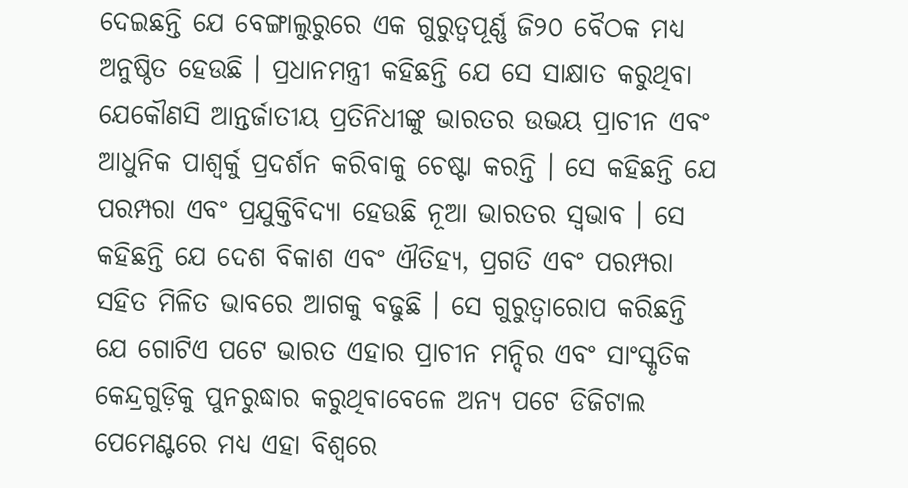ଦେଇଛନ୍ତି ଯେ ବେଙ୍ଗାଲୁରୁରେ ଏକ ଗୁରୁତ୍ୱପୂର୍ଣ୍ଣ ଜି୨୦ ବୈଠକ ମଧ୍ୟ ଅନୁଷ୍ଠିତ ହେଉଛି । ପ୍ରଧାନମନ୍ତ୍ରୀ କହିଛନ୍ତି ଯେ ସେ ସାକ୍ଷାତ କରୁଥିବା ଯେକୌଣସି ଆନ୍ତର୍ଜାତୀୟ ପ୍ରତିନିଧୀଙ୍କୁ ଭାରତର ଉଭୟ ପ୍ରାଚୀନ ଏବଂ ଆଧୁନିକ ପାଶ୍ୱର୍କୁ ପ୍ରଦର୍ଶନ କରିବାକୁ ଚେଷ୍ଟା କରନ୍ତି । ସେ କହିଛନ୍ତି ଯେ ପରମ୍ପରା ଏବଂ ପ୍ରଯୁକ୍ତିବିଦ୍ୟା ହେଉଛି ନୂଆ ଭାରତର ସ୍ୱଭାବ । ସେ କହିଛନ୍ତି ଯେ ଦେଶ ବିକାଶ ଏବଂ ଐତିହ୍ୟ, ପ୍ରଗତି ଏବଂ ପରମ୍ପରା ସହିତ ମିଳିତ ଭାବରେ ଆଗକୁ ବଢୁଛି । ସେ ଗୁରୁତ୍ୱାରୋପ କରିଛନ୍ତି ଯେ ଗୋଟିଏ ପଟେ ଭାରତ ଏହାର ପ୍ରାଚୀନ ମନ୍ଦିର ଏବଂ ସାଂସ୍କୃତିକ କେନ୍ଦ୍ରଗୁଡ଼ିକୁ ପୁନରୁଦ୍ଧାର କରୁଥିବାବେଳେ ଅନ୍ୟ ପଟେ ଡିଜିଟାଲ ପେମେଣ୍ଟରେ ମଧ୍ୟ ଏହା ବିଶ୍ୱରେ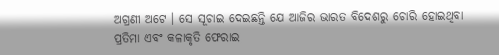ଅଗ୍ରଣୀ ଅଟେ । ସେ ସୂଚାଇ ଦେଇଛନ୍ତି ଯେ ଆଜିର ଭାରତ ବିଦେଶରୁ ଚୋରି ହୋଇଥିବା ପ୍ରତିମା ଏବଂ କଳାକୃତି ଫେରାଇ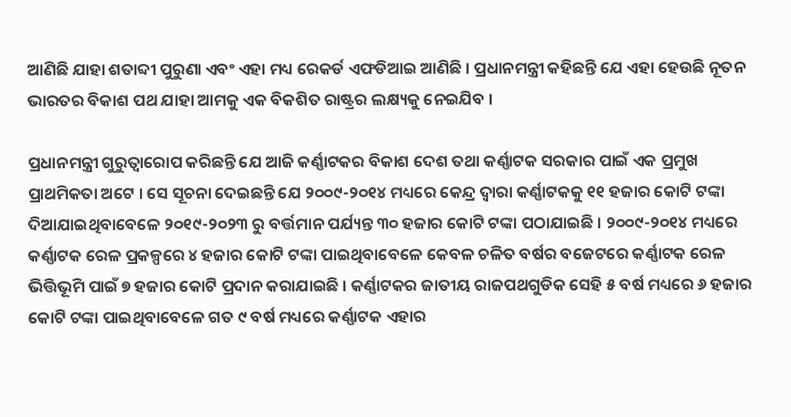ଆଣିଛି ଯାହା ଶତାବ୍ଦୀ ପୁରୁଣା ଏବଂ ଏହା ମଧ୍ୟ ରେକର୍ଡ ଏଫଡିଆଇ ଆଣିଛି । ପ୍ରଧାନମନ୍ତ୍ରୀ କହିଛନ୍ତି ଯେ ଏହା ହେଉଛି ନୂତନ ଭାରତର ବିକାଶ ପଥ ଯାହା ଆମକୁ ଏକ ବିକଶିତ ରାଷ୍ଟ୍ରର ଲକ୍ଷ୍ୟକୁ ନେଇଯିବ ।

ପ୍ରଧାନମନ୍ତ୍ରୀ ଗୁରୁତ୍ୱାରୋପ କରିଛନ୍ତି ଯେ ଆଜି କର୍ଣ୍ଣାଟକର ବିକାଶ ଦେଶ ତଥା କର୍ଣ୍ଣାଟକ ସରକାର ପାଇଁ ଏକ ପ୍ରମୁଖ ପ୍ରାଥମିକତା ଅଟେ । ସେ ସୂଚନା ଦେଇଛନ୍ତି ଯେ ୨୦୦୯-୨୦୧୪ ମଧ୍ୟରେ କେନ୍ଦ୍ର ଦ୍ୱାରା କର୍ଣ୍ଣାଟକକୁ ୧୧ ହଜାର କୋଟି ଟଙ୍କା ଦିଆଯାଇଥିବାବେଳେ ୨୦୧୯-୨୦୨୩ ରୁ ବର୍ତ୍ତମାନ ପର୍ଯ୍ୟନ୍ତ ୩୦ ହଜାର କୋଟି ଟଙ୍କା ପଠାଯାଇଛି । ୨୦୦୯-୨୦୧୪ ମଧ୍ୟରେ କର୍ଣ୍ଣାଟକ ରେଳ ପ୍ରକଳ୍ପରେ ୪ ହଜାର କୋଟି ଟଙ୍କା ପାଇଥିବାବେଳେ କେବଳ ଚଳିତ ବର୍ଷର ବଜେଟରେ କର୍ଣ୍ଣାଟକ ରେଳ ଭିତ୍ତିଭୂମି ପାଇଁ ୭ ହଜାର କୋଟି ପ୍ରଦାନ କରାଯାଇଛି । କର୍ଣ୍ଣାଟକର ଜାତୀୟ ରାଜପଥଗୁଡିକ ସେହି ୫ ବର୍ଷ ମଧ୍ୟରେ ୬ ହଜାର କୋଟି ଟଙ୍କା ପାଇଥିବାବେଳେ ଗତ ୯ ବର୍ଷ ମଧ୍ୟରେ କର୍ଣ୍ଣାଟକ ଏହାର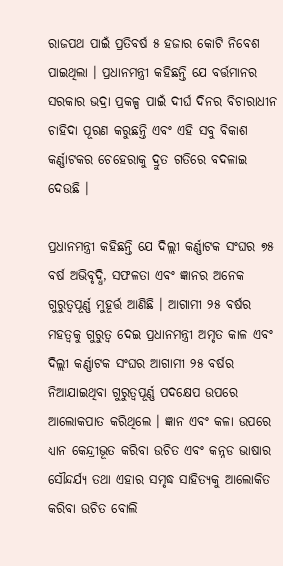ରାଜପଥ ପାଇଁ ପ୍ରତିବର୍ଷ ୫ ହଜାର କୋଟି ନିବେଶ ପାଇଥିଲା । ପ୍ରଧାନମନ୍ତ୍ରୀ କହିଛନ୍ତି ଯେ ବର୍ତ୍ତମାନର ସରକାର ଭଦ୍ରା ପ୍ରକଳ୍ପ ପାଇଁ ଦୀର୍ଘ ଦିନର ବିଚାରାଧୀନ ଚାହିଦା ପୂରଣ କରୁଛନ୍ତି ଏବଂ ଏହି ସବୁ ବିକାଶ କର୍ଣ୍ଣାଟକର ଚେହେରାକୁ ଦ୍ରୁତ ଗତିରେ ବଦଳାଇ ଦେଉଛି ।

ପ୍ରଧାନମନ୍ତ୍ରୀ କହିଛନ୍ତି ଯେ ଦିଲ୍ଲୀ କର୍ଣ୍ଣାଟକ ସଂଘର ୭୫ ବର୍ଷ ଅଭିବୃଦ୍ଧି, ସଫଳତା ଏବଂ ଜ୍ଞାନର ଅନେକ ଗୁରୁତ୍ୱପୂର୍ଣ୍ଣ ମୁହୂର୍ତ୍ତ ଆଣିଛି । ଆଗାମୀ ୨୫ ବର୍ଷର ମହତ୍ୱକୁ ଗୁରୁତ୍ୱ ଦେଇ ପ୍ରଧାନମନ୍ତ୍ରୀ ଅମୃତ କାଳ ଏବଂ ଦିଲ୍ଲୀ କର୍ଣ୍ଣାଟକ ସଂଘର ଆଗାମୀ ୨୫ ବର୍ଷର ନିଆଯାଇଥିବା ଗୁରୁତ୍ୱପୂର୍ଣ୍ଣ ପଦକ୍ଷେପ ଉପରେ ଆଲୋକପାତ କରିଥିଲେ । ଜ୍ଞାନ ଏବଂ କଳା ଉପରେ ଧ୍ୟାନ କେନ୍ଦ୍ରୀଭୂତ କରିବା ଉଚିତ ଏବଂ କନ୍ନଡ ଭାଷାର ସୌନ୍ଦର୍ଯ୍ୟ ତଥା ଏହାର ସମୃଦ୍ଧ ସାହିତ୍ୟକୁ ଆଲୋକିତ କରିବା ଉଚିତ ବୋଲି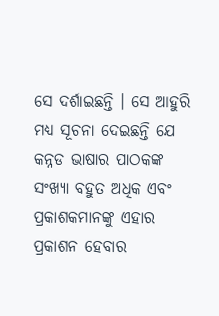ସେ ଦର୍ଶାଇଛନ୍ତି । ସେ ଆହୁରି ମଧ୍ୟ ସୂଚନା ଦେଇଛନ୍ତି ଯେ କନ୍ନଡ ଭାଷାର ପାଠକଙ୍କ ସଂଖ୍ୟା ବହୁତ ଅଧିକ ଏବଂ ପ୍ରକାଶକମାନଙ୍କୁ ଏହାର ପ୍ରକାଶନ ହେବାର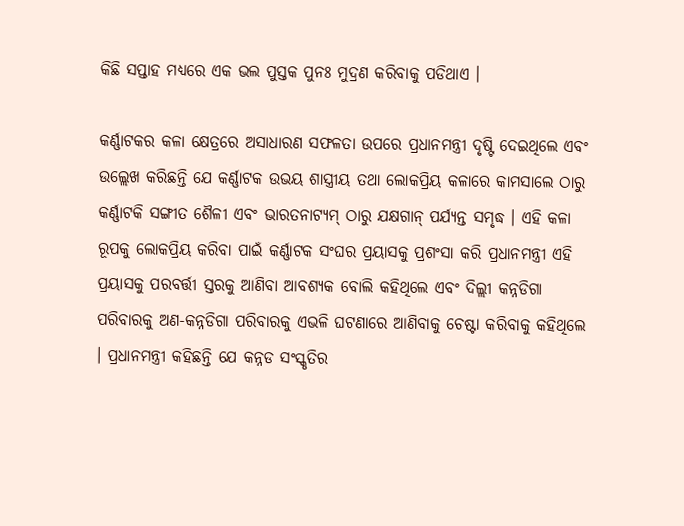କିଛି ସପ୍ତାହ ମଧ୍ୟରେ ଏକ ଭଲ ପୁସ୍ତକ ପୁନଃ ମୁଦ୍ରଣ କରିବାକୁ ପଡିଥାଏ ।

କର୍ଣ୍ଣାଟକର କଳା କ୍ଷେତ୍ରରେ ଅସାଧାରଣ ସଫଳତା ଉପରେ ପ୍ରଧାନମନ୍ତ୍ରୀ ଦୃଷ୍ଟି ଦେଇଥିଲେ ଏବଂ ଉଲ୍ଲେଖ କରିଛନ୍ତି ଯେ କର୍ଣ୍ଣାଟକ ଉଭୟ ଶାସ୍ତ୍ରୀୟ ତଥା ଲୋକପ୍ରିୟ କଳାରେ କାମସାଲେ ଠାରୁ କର୍ଣ୍ଣାଟକି ସଙ୍ଗୀତ ଶୈଳୀ ଏବଂ ଭାରତନାଟ୍ୟମ୍ ଠାରୁ ଯକ୍ଷଗାନ୍ ପର୍ଯ୍ୟନ୍ତ ସମୃଦ୍ଧ । ଏହି କଳା ରୂପକୁ ଲୋକପ୍ରିୟ କରିବା ପାଇଁ କର୍ଣ୍ଣାଟକ ସଂଘର ପ୍ରୟାସକୁ ପ୍ରଶଂସା କରି ପ୍ରଧାନମନ୍ତ୍ରୀ ଏହି ପ୍ରୟାସକୁ ପରବର୍ତ୍ତୀ ସ୍ତରକୁ ଆଣିବା ଆବଶ୍ୟକ ବୋଲି କହିଥିଲେ ଏବଂ ଦିଲ୍ଲୀ କନ୍ନଡିଗା ପରିବାରକୁ ଅଣ-କନ୍ନଡିଗା ପରିବାରକୁ ଏଭଳି ଘଟଣାରେ ଆଣିବାକୁ ଚେଷ୍ଟା କରିବାକୁ କହିଥିଲେ । ପ୍ରଧାନମନ୍ତ୍ରୀ କହିଛନ୍ତି ଯେ କନ୍ନଡ ସଂସ୍କୃତିର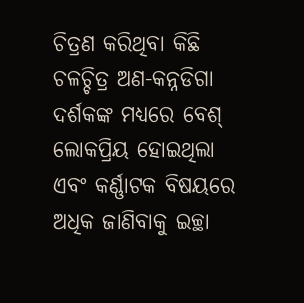ଚିତ୍ରଣ କରିଥିବା କିଛି ଚଳଚ୍ଚିତ୍ର ଅଣ-କନ୍ନଡିଗା ଦର୍ଶକଙ୍କ ମଧ୍ୟରେ ବେଶ୍ ଲୋକପ୍ରିୟ ହୋଇଥିଲା ଏବଂ କର୍ଣ୍ଣାଟକ ବିଷୟରେ ଅଧିକ ଜାଣିବାକୁ ଇଚ୍ଛା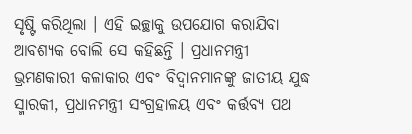ସୃଷ୍ଟି କରିଥିଲା । ଏହି ଇଚ୍ଛାକୁ ଉପଯୋଗ କରାଯିବା ଆବଶ୍ୟକ ବୋଲି ସେ କହିଛନ୍ତି । ପ୍ରଧାନମନ୍ତ୍ରୀ ଭ୍ରମଣକାରୀ କଳାକାର ଏବଂ ବିଦ୍ୱାନମାନଙ୍କୁ ଜାତୀୟ ଯୁଦ୍ଧ ସ୍ମାରକୀ, ପ୍ରଧାନମନ୍ତ୍ରୀ ସଂଗ୍ରହାଳୟ ଏବଂ କର୍ତ୍ତବ୍ୟ ପଥ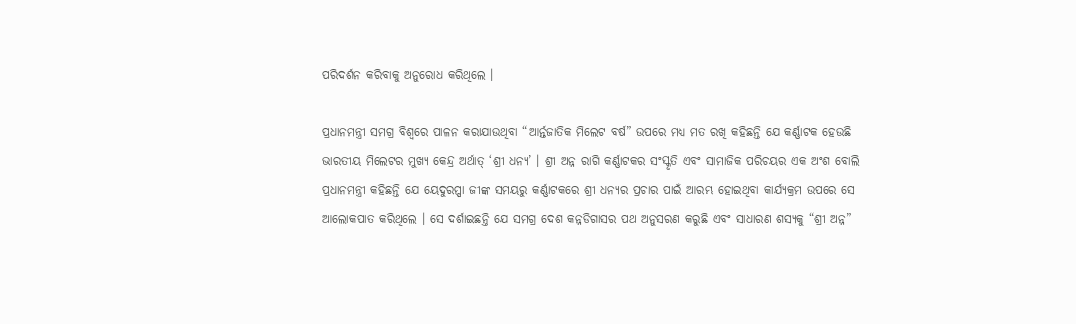ପରିଦର୍ଶନ କରିବାକୁ ଅନୁରୋଧ କରିଥିଲେ ।

ପ୍ରଧାନମନ୍ତ୍ରୀ ସମଗ୍ର ବିଶ୍ୱରେ ପାଳନ କରାଯାଉଥିବା “ଆର୍ନ୍ତଜାତିକ ମିଲେଟ ବର୍ଷ” ଉପରେ ମଧ୍ୟ ମତ ରଖି କହିଛନ୍ତି ଯେ କର୍ଣ୍ଣାଟକ ହେଉଛି ଭାରତୀୟ ମିଲେଟର ମୁଖ୍ୟ କେନ୍ଦ୍ର ଅର୍ଥାତ୍‍ ‘ଶ୍ରୀ ଧନ୍ୟ’ । ଶ୍ରୀ ଅନ୍ନ ରାଗି କର୍ଣ୍ଣାଟକର ସଂସ୍କୃତି ଏବଂ ସାମାଜିକ ପରିଚୟର ଏକ ଅଂଶ ବୋଲି ପ୍ରଧାନମନ୍ତ୍ରୀ କହିଛନ୍ତି ଯେ ୟେଦୁରପ୍ପା ଜୀଙ୍କ ସମୟରୁ କର୍ଣ୍ଣାଟକରେ ଶ୍ରୀ ଧନ୍ୟର ପ୍ରଚାର ପାଇଁ ଆରମ୍ଭ ହୋଇଥିବା କାର୍ଯ୍ୟକ୍ରମ ଉପରେ ସେ ଆଲୋକପାତ କରିଥିଲେ । ସେ ଦର୍ଶାଇଛନ୍ତି ଯେ ସମଗ୍ର ଦେଶ କନ୍ନଡିଗାସର ପଥ ଅନୁସରଣ କରୁଛି ଏବଂ ସାଧାରଣ ଶସ୍ୟକୁ “ଶ୍ରୀ ଅନ୍ନ”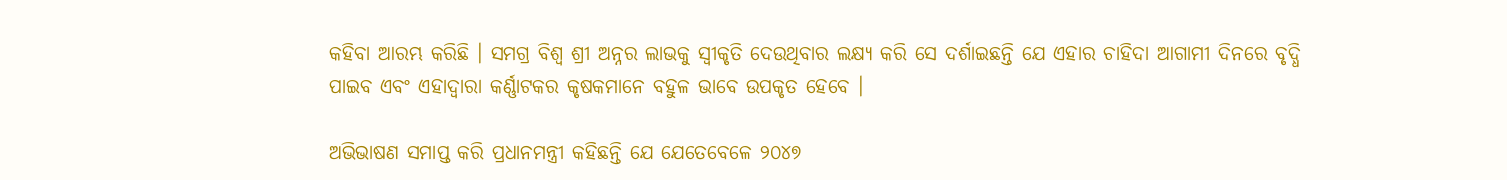କହିବା ଆରମ୍ଭ କରିଛି । ସମଗ୍ର ବିଶ୍ୱ ଶ୍ରୀ ଅନ୍ନର ଲାଭକୁ ସ୍ୱୀକୃତି ଦେଉଥିବାର ଲକ୍ଷ୍ୟ କରି ସେ ଦର୍ଶାଇଛନ୍ତି ଯେ ଏହାର ଚାହିଦା ଆଗାମୀ ଦିନରେ ବୃଦ୍ଧି ପାଇବ ଏବଂ ଏହାଦ୍ୱାରା କର୍ଣ୍ଣାଟକର କୃଷକମାନେ ବହୁଳ ଭାବେ ଉପକୃତ ହେବେ ।

ଅଭିଭାଷଣ ସମାପ୍ତ କରି ପ୍ରଧାନମନ୍ତ୍ରୀ କହିଛନ୍ତି ଯେ ଯେତେବେଳେ ୨୦୪୭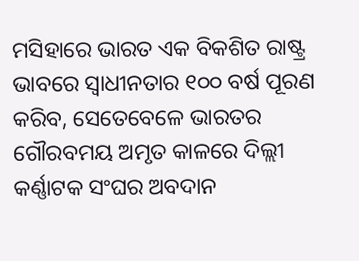ମସିହାରେ ଭାରତ ଏକ ବିକଶିତ ରାଷ୍ଟ୍ର ଭାବରେ ସ୍ୱାଧୀନତାର ୧୦୦ ବର୍ଷ ପୂରଣ କରିବ, ସେତେବେଳେ ଭାରତର ଗୌରବମୟ ଅମୃତ କାଳରେ ଦିଲ୍ଲୀ କର୍ଣ୍ଣାଟକ ସଂଘର ଅବଦାନ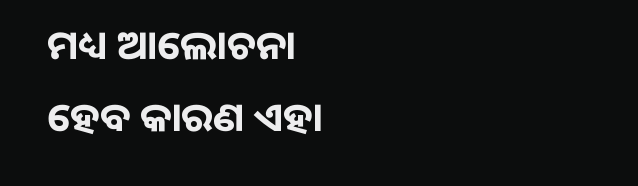ମଧ୍ୟ ଆଲୋଚନା ହେବ କାରଣ ଏହା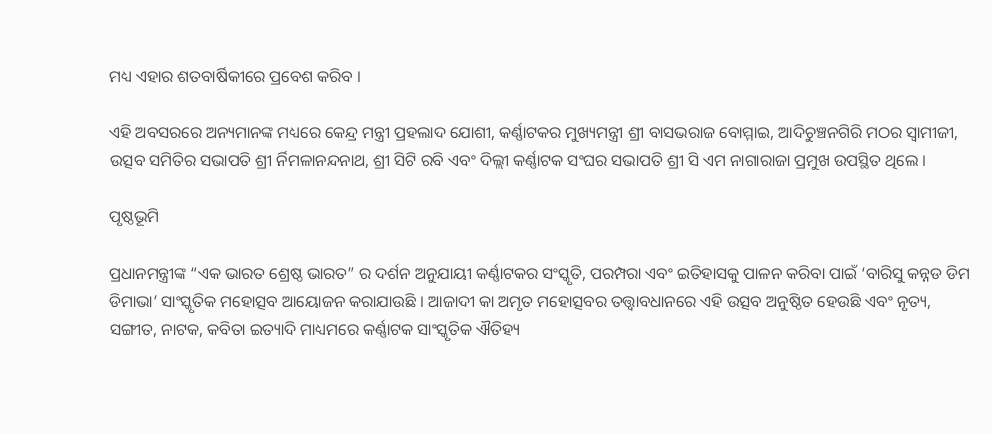ମଧ୍ୟ ଏହାର ଶତବାର୍ଷିକୀରେ ପ୍ରବେଶ କରିବ ।

ଏହି ଅବସରରେ ଅନ୍ୟମାନଙ୍କ ମଧ୍ୟରେ କେନ୍ଦ୍ର ମନ୍ତ୍ରୀ ପ୍ରହଲାଦ ଯୋଶୀ, କର୍ଣ୍ଣାଟକର ମୁଖ୍ୟମନ୍ତ୍ରୀ ଶ୍ରୀ ବାସଭରାଜ ବୋମ୍ମାଇ, ଆଦିଚୁଞ୍ଚନଗିରି ମଠର ସ୍ୱାମୀଜୀ, ଉତ୍ସବ ସମିତିର ସଭାପତି ଶ୍ରୀ ର୍ନିମଳାନନ୍ଦନାଥ, ଶ୍ରୀ ସିଟି ରବି ଏବଂ ଦିଲ୍ଲୀ କର୍ଣ୍ଣାଟକ ସଂଘର ସଭାପତି ଶ୍ରୀ ସି ଏମ ନାଗାରାଜା ପ୍ରମୁଖ ଉପସ୍ଥିତ ଥିଲେ ।

ପୃଷ୍ଠଭୂମି

ପ୍ରଧାନମନ୍ତ୍ରୀଙ୍କ “ଏକ ଭାରତ ଶ୍ରେଷ୍ଠ ଭାରତ” ର ଦର୍ଶନ ଅନୁଯାୟୀ କର୍ଣ୍ଣାଟକର ସଂସ୍କୃତି, ପରମ୍ପରା ଏବଂ ଇତିହାସକୁ ପାଳନ କରିବା ପାଇଁ ‘ବାରିସୁ କନ୍ନଡ ଡିମ ଡିମାଭା’ ସାଂସ୍କୃତିକ ମହୋତ୍ସବ ଆୟୋଜନ କରାଯାଉଛି । ଆଜାଦୀ କା ଅମୃତ ମହୋତ୍ସବର ତତ୍ତ୍ୱାବଧାନରେ ଏହି ଉତ୍ସବ ଅନୁଷ୍ଠିତ ହେଉଛି ଏବଂ ନୃତ୍ୟ, ସଙ୍ଗୀତ, ନାଟକ, କବିତା ଇତ୍ୟାଦି ମାଧ୍ୟମରେ କର୍ଣ୍ଣାଟକ ସାଂସ୍କୃତିକ ଐତିହ୍ୟ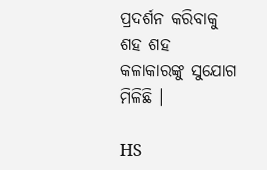ପ୍ରଦର୍ଶନ କରିବାକୁ ଶହ ଶହ କଳାକାରଙ୍କୁ ସୁଯୋଗ ମିଳିଛି ।

HS